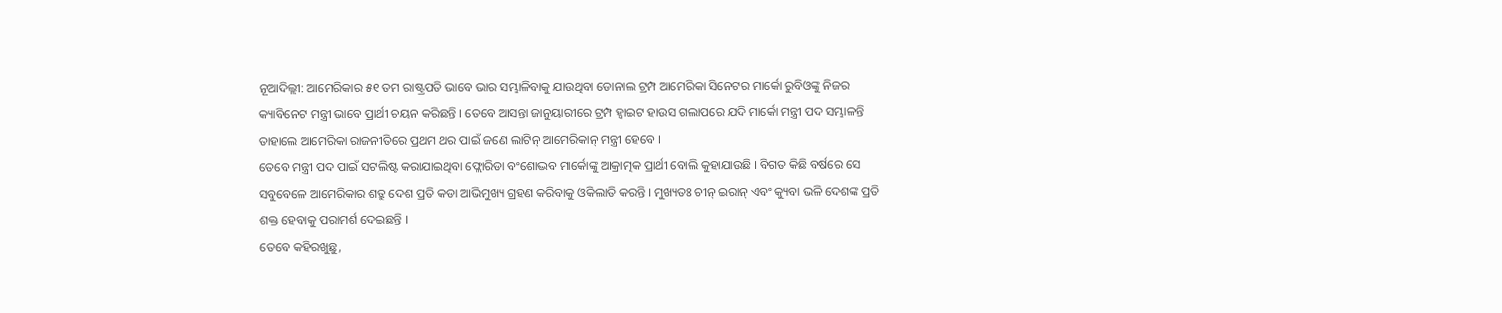ନୂଆଦିଲ୍ଲୀ: ଆମେରିକାର ୫୧ ତମ ରାଷ୍ଟ୍ରପତି ଭାବେ ଭାର ସମ୍ଭାଳିବାକୁ ଯାଉଥିବା ଡୋନାଲ ଟ୍ରମ୍ପ ଆମେରିକା ସିନେଟର ମାର୍କୋ ରୁବିଓଙ୍କୁ ନିଜର କ୍ୟାବିନେଟ ମନ୍ତ୍ରୀ ଭାବେ ପ୍ରାର୍ଥୀ ଚୟନ କରିଛନ୍ତି । ତେବେ ଆସନ୍ତା ଜାନୁୟାରୀରେ ଟ୍ରମ୍ପ ହ୍ବାଇଟ ହାଉସ ଗଲାପରେ ଯଦି ମାର୍କୋ ମନ୍ତ୍ରୀ ପଦ ସମ୍ଭାଳନ୍ତି ତାହାଲେ ଆମେରିକା ରାଜନୀତିରେ ପ୍ରଥମ ଥର ପାଇଁ ଜଣେ ଲାଟିନ୍ ଆମେରିକାନ୍ ମନ୍ତ୍ରୀ ହେବେ ।
ତେବେ ମନ୍ତ୍ରୀ ପଦ ପାଇଁ ସଟଲିଷ୍ଟ କରାଯାଇଥିବା ଫ୍ଲୋରିଡା ବଂଶୋଦ୍ଭବ ମାର୍କୋଙ୍କୁ ଆକ୍ରାତ୍ମକ ପ୍ରାର୍ଥୀ ବୋଲି କୁହାଯାଉଛି । ବିଗତ କିଛି ବର୍ଷରେ ସେ ସବୁବେଳେ ଆମେରିକାର ଶତ୍ରୁ ଦେଶ ପ୍ରତି କଡା ଆଭିମୁଖ୍ୟ ଗ୍ରହଣ କରିବାକୁ ଓକିଲାତି କରନ୍ତି । ମୁଖ୍ୟତଃ ଚୀନ୍ ଇରାନ୍ ଏବଂ କ୍ୟୁବା ଭଳି ଦେଶଙ୍କ ପ୍ରତି ଶକ୍ତ ହେବାକୁ ପରାମର୍ଶ ଦେଇଛନ୍ତି ।
ତେବେ କହିରଖୁଛୁ,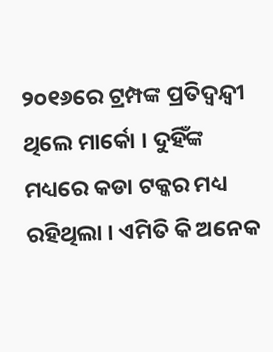୨୦୧୬ରେ ଟ୍ରମ୍ପଙ୍କ ପ୍ରତିଦ୍ବନ୍ଦ୍ବୀ ଥିଲେ ମାର୍କୋ । ଦୁହିଁଙ୍କ ମଧ୍ୟରେ କଡା ଟକ୍କର ମଧ୍ୟ ରହିଥିଲା । ଏମିତି କି ଅନେକ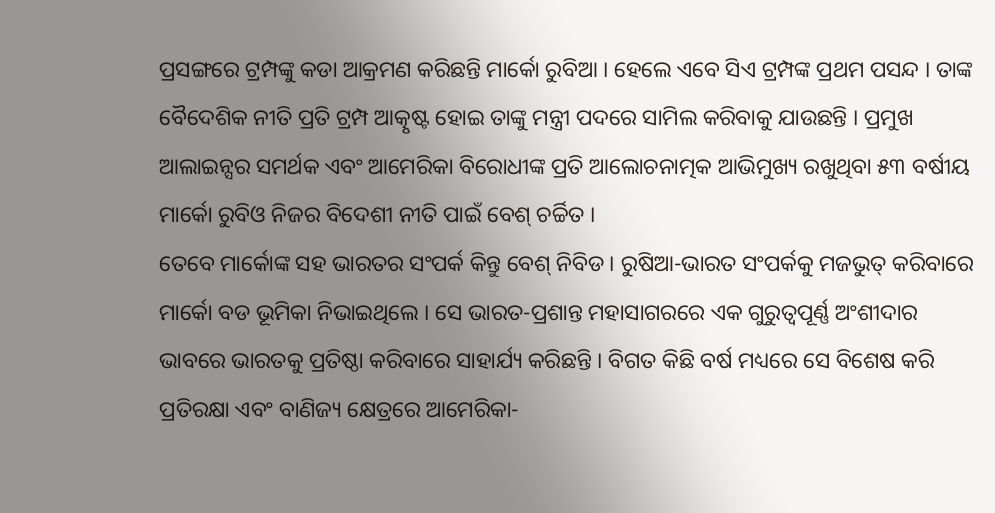ପ୍ରସଙ୍ଗରେ ଟ୍ରମ୍ପଙ୍କୁ କଡା ଆକ୍ରମଣ କରିଛନ୍ତି ମାର୍କୋ ରୁବିଆ । ହେଲେ ଏବେ ସିଏ ଟ୍ରମ୍ପଙ୍କ ପ୍ରଥମ ପସନ୍ଦ । ତାଙ୍କ ବୈଦେଶିକ ନୀତି ପ୍ରତି ଟ୍ରମ୍ପ ଆତ୍କୃଷ୍ଟ ହୋଇ ତାଙ୍କୁ ମନ୍ତ୍ରୀ ପଦରେ ସାମିଲ କରିବାକୁ ଯାଉଛନ୍ତି । ପ୍ରମୁଖ ଆଲାଇନ୍ସର ସମର୍ଥକ ଏବଂ ଆମେରିକା ବିରୋଧୀଙ୍କ ପ୍ରତି ଆଲୋଚନାତ୍ମକ ଆଭିମୁଖ୍ୟ ରଖୁଥିବା ୫୩ ବର୍ଷୀୟ ମାର୍କୋ ରୁବିଓ ନିଜର ବିଦେଶୀ ନୀତି ପାଇଁ ବେଶ୍ ଚର୍ଚ୍ଚିତ ।
ତେବେ ମାର୍କୋଙ୍କ ସହ ଭାରତର ସଂପର୍କ କିନ୍ତୁ ବେଶ୍ ନିବିଡ । ରୁଷିଆ-ଭାରତ ସଂପର୍କକୁ ମଜଭୁତ୍ କରିବାରେ ମାର୍କୋ ବଡ ଭୂମିକା ନିଭାଇଥିଲେ । ସେ ଭାରତ-ପ୍ରଶାନ୍ତ ମହାସାଗରରେ ଏକ ଗୁରୁତ୍ୱପୂର୍ଣ୍ଣ ଅଂଶୀଦାର ଭାବରେ ଭାରତକୁ ପ୍ରତିଷ୍ଠା କରିବାରେ ସାହାର୍ଯ୍ୟ କରିଛନ୍ତି । ବିଗତ କିଛି ବର୍ଷ ମଧ୍ୟରେ ସେ ବିଶେଷ କରି ପ୍ରତିରକ୍ଷା ଏବଂ ବାଣିଜ୍ୟ କ୍ଷେତ୍ରରେ ଆମେରିକା-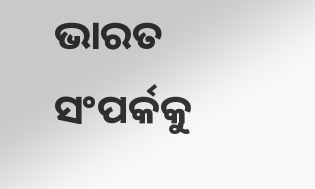ଭାରତ ସଂପର୍କକୁ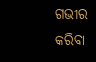ଗଭୀର କରିବା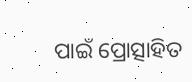ପାଇଁ ପ୍ରୋତ୍ସାହିତ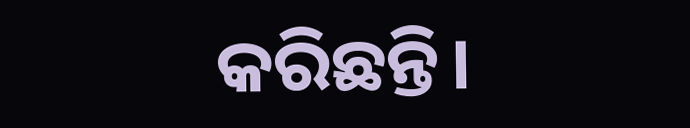କରିଛନ୍ତି।